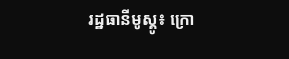រដ្ឋធានីមូស្គូ៖ ក្រោ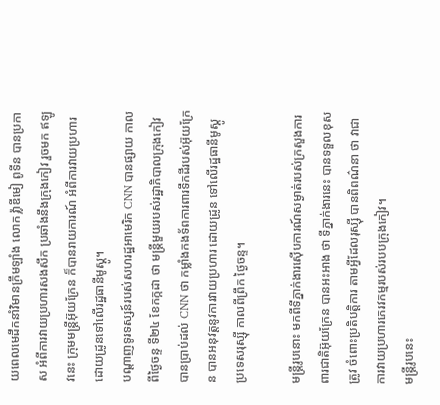យពេលមេដឹកនាំវិមានក្រឹមឡាំង លោក វ៉្លាឌីមៀ ពូទីន បានប្រកាស អំពីការវាយប្រហារសងសឹក ប្រឆាំងនឹងក្រុងកៀវ រួចមក ឥឡូវនេះ ក្រុមមន្រ្ដីអ៊ុយក្រែន ក៏បានរាយការណ៍ អំពីការវាយប្រហារ ដោយដ្រូនទៅលើរដ្ឋធានីមូស្គូ។
បណ្ដាញទូរទស្សន៍របស់សហរដ្ឋអាមេរិក CNN បានផ្សាយ កាលពីថ្ងៃចន្ទ ទី២៤ ខែកក្កដា ថា មន្រ្ដីមួយរបស់រដ្ឋាភិបាលក្រុងកៀវ បានប្រាប់ដល់ CNN ថា កម្លាំងកងទ័ពការពារទឹកដីរបស់អ៊ុយក្រែន បានអនុវត្ដនូវការវាយប្រហារ ដោយដ្រូន ទៅលើរដ្ឋធានីមូស្គូ ប្រទេសរុស្ស៊ី កាលពីព្រឹក ថ្ងៃចន្ទ។

មន្ត្រីរូបនោះ មកពីទីភ្នាក់ងារស៊ើបការណ៍សម្ងាត់របស់ក្រសួងការពារជាតិអ៊ុយក្រែន បានអះអាង ថា ទីភ្នាក់ងារនេះ បានទទួលខុសត្រូវ ចំពោះប្រតិបត្តិការ តាមអ្វីដែលរុស្ស៊ី បានពិពណ៌នា ថា វាជាការវាយប្រហារភេរវកម្មរបស់របបក្រុងកៀវ។
មន្រ្ដីរូបនេះ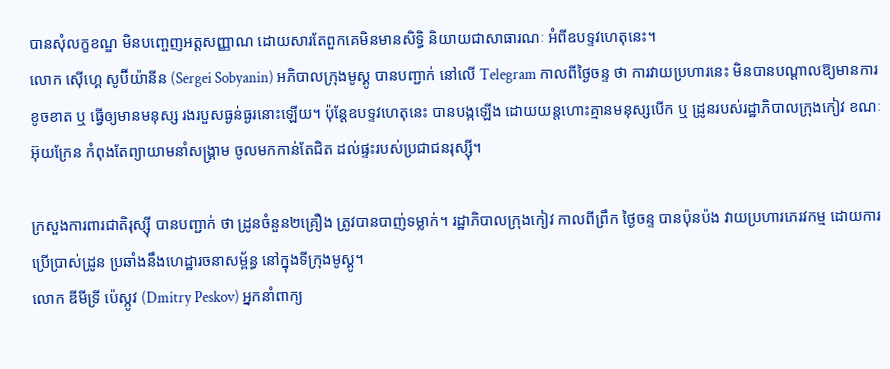បានសុំលក្ខខណ្ឌ មិនបញ្ចេញអត្ដសញ្ញាណ ដោយសារតែពួកគេមិនមានសិទ្ធិ និយាយជាសាធារណៈ អំពីឧបទ្ទវហេតុនេះ។
លោក ស៊ើហ្គេ សូប៊ីយ៉ានីន (Sergei Sobyanin) អភិបាលក្រុងមូស្គូ បានបញ្ជាក់ នៅលើ Telegram កាលពីថ្ងៃចន្ទ ថា ការវាយប្រហារនេះ មិនបានបណ្តាលឱ្យមានការខូចខាត ឬ ធ្វើឲ្យមានមនុស្ស រងរបួសធ្ងន់ធ្ងរនោះឡើយ។ ប៉ុន្តែឧបទ្ទវហេតុនេះ បានបង្កឡើង ដោយយន្តហោះគ្មានមនុស្សបើក ឬ ដ្រូនរបស់រដ្ឋាភិបាលក្រុងកៀវ ខណៈអ៊ុយក្រែន កំពុងតែព្យាយាមនាំសង្រ្គាម ចូលមកកាន់តែជិត ដល់ផ្ទះរបស់ប្រជាជនរុស្ស៊ី។

ក្រសួងការពារជាតិរុស្ស៊ី បានបញ្ជាក់ ថា ដ្រូនចំនួន២គ្រឿង ត្រូវបានបាញ់ទម្លាក់។ រដ្ឋាភិបាលក្រុងកៀវ កាលពីព្រឹក ថ្ងៃចន្ទ បានប៉ុនប៉ង វាយប្រហារភេរវកម្ម ដោយការប្រើប្រាស់ដ្រូន ប្រឆាំងនឹងហេដ្ឋារចនាសម្ព័ន្ធ នៅក្នុងទីក្រុងមូស្គូ។
លោក ឌីមីទ្រី ប៉េស្កូវ (Dmitry Peskov) អ្នកនាំពាក្យ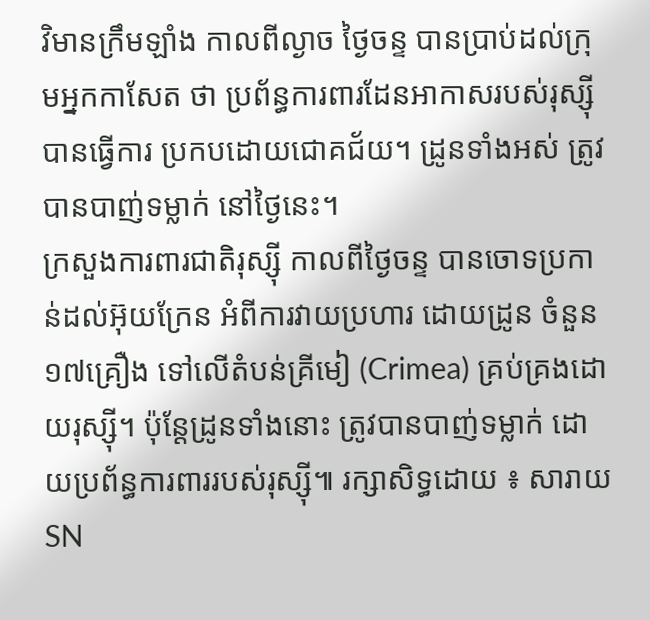វិមានក្រឹមឡាំង កាលពីល្ងាច ថ្ងៃចន្ទ បានប្រាប់ដល់ក្រុមអ្នកកាសែត ថា ប្រព័ន្ធការពារដែនអាកាសរបស់រុស្ស៊ី បានធ្វើការ ប្រកបដោយជោគជ័យ។ ដ្រូនទាំងអស់ ត្រូវបានបាញ់ទម្លាក់ នៅថ្ងៃនេះ។
ក្រសួងការពារជាតិរុស្ស៊ី កាលពីថ្ងៃចន្ទ បានចោទប្រកាន់ដល់អ៊ុយក្រែន អំពីការវាយប្រហារ ដោយដ្រូន ចំនួន១៧គ្រឿង ទៅលើតំបន់គ្រីមៀ (Crimea) គ្រប់គ្រងដោយរុស្ស៊ី។ ប៉ុន្ដែដ្រូនទាំងនោះ ត្រូវបានបាញ់ទម្លាក់ ដោយប្រព័ន្ធការពាររបស់រុស្ស៊ី៕ រក្សាសិទ្ធដោយ ៖ សារាយSN